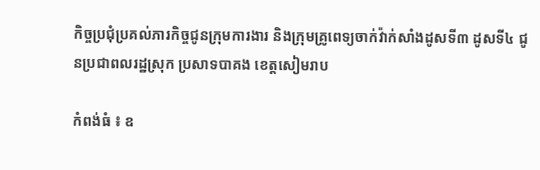កិច្ចប្រជុំប្រគល់ភារកិច្ចជូនក្រុមការងារ និងក្រុមគ្រូពេទ្យចាក់វ៉ាក់សាំងដូសទី៣ ដូសទី៤ ជូនប្រជាពលរដ្ឋស្រុក ប្រសាទបាគង ខេត្តសៀមរាប

កំពង់ធំ ៖ ឧ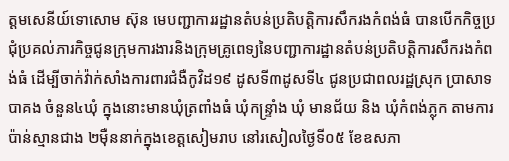ត្ដមសេនីយ៍ទោសោម ស៊ុន មេបញ្ជាការរដ្ឋានតំបន់ប្រតិបត្តិការសឹករងកំពង់ធំ បានបើកកិច្ចប្រជុំប្រគល់ភារកិច្ចជូនក្រុមការងារនិងក្រុមគ្រូពេទ្យនៃបញ្ជាការដ្ឋានតំបន់ប្រតិបត្តិការសឹករងកំពង់ធំ ដើម្បីចាក់វ៉ាក់សាំងការពារជំងឺកូវិដ១៩ ដូសទី៣ដូសទី៤ ជូនប្រជាពលរដ្ឋស្រុក ប្រាសាទបាគង ចំនួន៤ឃុំ ក្នុងនោះមានឃុំត្រពាំងធំ ឃុំកន្ទ្រាំង ឃុំ មានជ័យ និង ឃុំកំពង់ភ្លុក តាមការប៉ាន់ស្មានជាង ២ម៉ឺននាក់ក្នុងខេត្តសៀមរាប នៅរសៀលថ្ងៃទី០៥ ខែឧសភា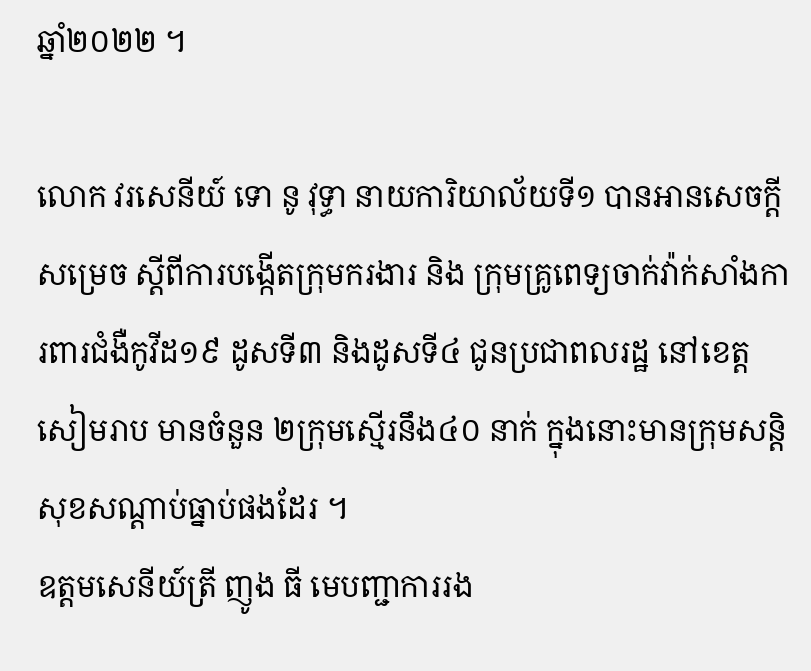ឆ្នាំ២០២២ ។

លោក វរសេនីយ៍ ទោ នូ វុទ្ធា នាយការិយាល័យទី១ បានអានសេចក្ដីសម្រេច ស្តីពីការបង្កើតក្រុមករងារ និង ក្រុមគ្រូពេទ្យចាក់វ៉ាក់សាំងការពារជំងឺកូវីដ១៩ ដូសទី៣ និងដូសទី៤ ជូនប្រជាពលរដ្ឋ នៅខេត្តសៀមរាប មានចំនួន ២ក្រុមស្មើរនឹង៤០ នាក់ ក្នុងនោះមានក្រុមសន្តិសុខសណ្ដាប់ធ្នាប់ផងដែរ ។
ឧត្ដមសេនីយ៍ត្រី ញូង ធី មេបញ្ជាការរង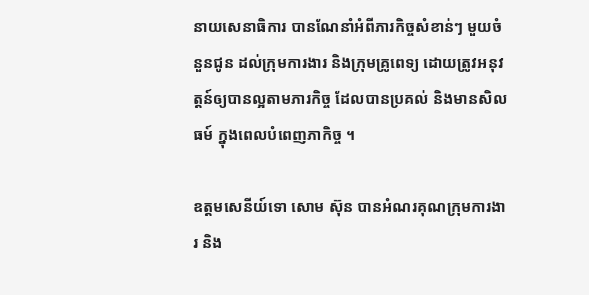នាយសេនាធិការ បានណែនាំអំពីភារកិច្ចសំខាន់ៗ មួយចំនួនជូន ដល់ក្រុមការងារ និងក្រុមគ្រូពេទ្យ ដោយត្រូវអនុវត្តន៍ឲ្យបានល្អតាមភារកិច្ច ដែលបានប្រគល់ និងមានសិលធម៍ ក្នុងពេលបំពេញភាកិច្ច ។

ឧត្ដមសេនីយ៍ទោ សោម ស៊ុន បានអំណរគុណក្រុមការងារ និង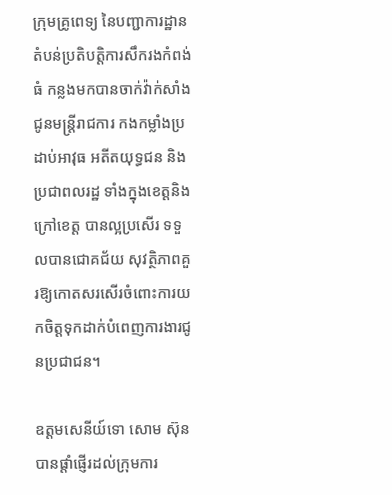ក្រុមគ្រូពេទ្យ នៃបញ្ជាការដ្ឋានតំបន់ប្រតិបត្តិការសឹករងកំពង់ធំ កន្លងមកបានចាក់វ៉ាក់សាំងជូនមន្ត្រីរាជការ កងកម្លាំងប្រដាប់អាវុធ អតីតយុទ្ធជន និងប្រជាពលរដ្ឋ ទាំងក្នុងខេត្តនិងក្រៅខេត្ត បានល្អប្រសើរ ទទួលបានជោគជ័យ សុវត្ថិភាពគួរឱ្យកោតសរសើរចំពោះការយកចិត្តទុកដាក់បំពេញការងារជូនប្រជាជន។

ឧត្ដមសេនីយ៍ទោ សោម ស៊ុន បានផ្តាំផ្ញើរដល់ក្រុមការ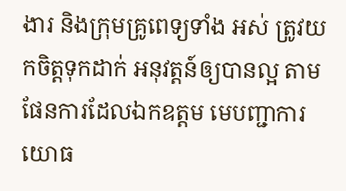ងារ និងក្រុមគ្រូពេទ្យទាំង អស់ ត្រូវយកចិត្តទុកដាក់ អនុវត្តន៍ឲ្យបានល្អ តាមផែនការដែលឯកឧត្តម មេបញ្ជាការយោធ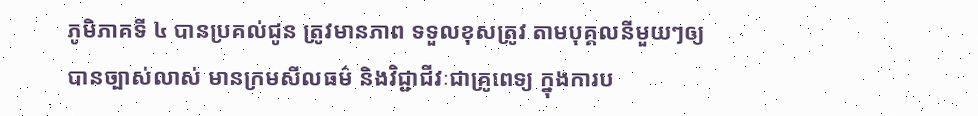ភូមិភាគទី ៤ បានប្រគល់ជូន ត្រូវមានភាព ទទួលខុសត្រូវ តាមបុគ្គលនីមួយៗឲ្យបានច្បាស់លាស់ មានក្រមសីលធម៌ និងវិជ្ជាជីវៈជាគ្រូពេទ្យ ក្នុងការប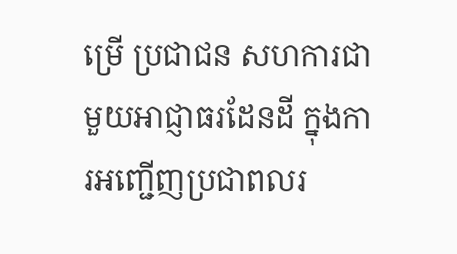ម្រើ ប្រជាជន សហការជាមួយអាជ្ញាធរដែនដី ក្នុងការអញ្ជើញប្រជាពលរ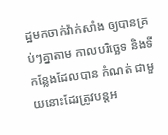ដ្ឋមកចាក់វ៉ាក់សាំង ឲ្យបានគ្រប់ៗគ្នាតាម កាលបរិច្ឆេទ និងទីកន្លែងដែលបាន កំណត់ ជាមួយនោះដែរត្រូវបន្តអ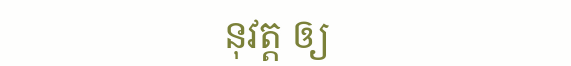នុវត្ត ឲ្យ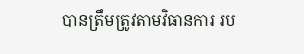បានត្រឹមត្រូវតាមវិធានការ រប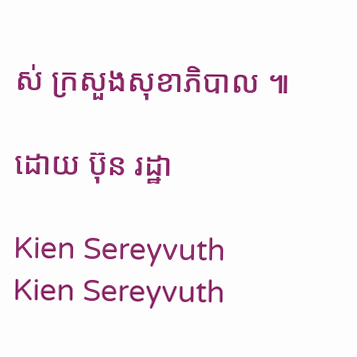ស់ ក្រសួងសុខាភិបាល ៕

ដោយ ប៊ុន រដ្ឋា

Kien Sereyvuth
Kien Sereyvuth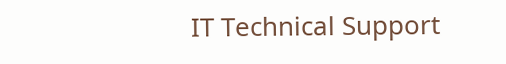IT Technical Support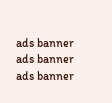ads banner
ads banner
ads banner